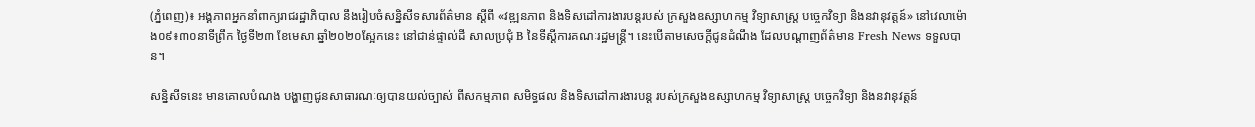(ភ្នំពេញ)៖ អង្គភាពអ្នកនាំពាក្យរាជរដ្ឋាភិបាល នឹងរៀបចំសន្និសីទសារព័ត៌មាន ស្ដីពី «វឌ្ឍនភាព និងទិសដៅការងារបន្ដរបស់ ក្រសួងឧស្សាហកម្ម វិទ្យាសាស្ដ្រ បច្ចេកវិទ្យា និងនវានុវត្តន៍» នៅវេលាម៉ោង០៩៖៣០នាទីព្រឹក ថ្ងៃទី២៣ ខែមេសា ឆ្នាំ២០២០ស្អែកនេះ នៅជាន់ផ្ទាល់ដី សាលប្រជុំ B នៃទីស្ដីការគណៈរដ្ឋមន្ដ្រី។ នេះបើតាមសេចក្ដីជូនដំណឹង ដែលបណ្ដាញព័ត៌មាន Fresh News ទទួលបាន។

សន្និសីទនេះ មានគោលបំណង បង្ហាញជូនសាធារណៈឲ្យបានយល់ច្បាស់ ពីសកម្មភាព សមិទ្ធផល និងទិសដៅការងារបន្ដ របស់ក្រសួងឧស្សាហកម្ម វិទ្យាសាស្ដ្រ បច្ចេកវិទ្យា និងនវានុវត្តន៍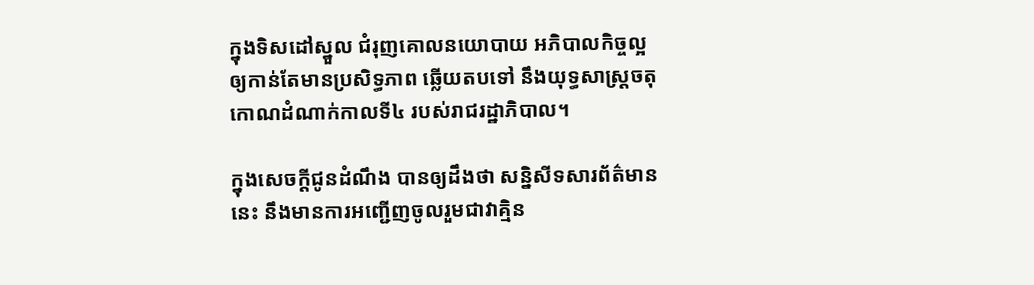ក្នុងទិសដៅស្នួល ជំរុញគោលនយោបាយ អភិបាលកិច្ចល្អ ឲ្យកាន់តែមានប្រសិទ្ធភាព ឆ្លើយតបទៅ នឹងយុទ្ធសាស្ដ្រចតុកោណដំណាក់កាលទី៤ របស់រាជរដ្ឋាភិបាល។

ក្នុងសេចក្ដីជូនដំណឹង បានឲ្យដឹងថា សន្និសីទសារព័ត៌មាននេះ នឹងមានការអញ្ជើញចូលរួមជាវាគ្មិន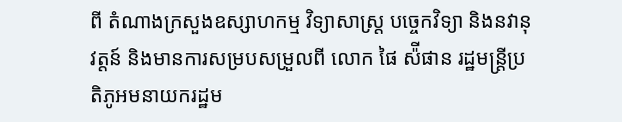ពី តំណាងក្រសួងឧស្សាហកម្ម វិទ្យាសាស្ដ្រ បច្ចេកវិទ្យា និងនវានុវត្តន៍ និងមានការសម្របសម្រួលពី លោក ផៃ ស៉ីផាន រដ្ឋមន្ដ្រីប្រតិភូអមនាយករដ្ឋម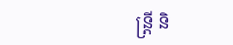ន្ដ្រី និ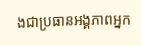ងជាប្រធានអង្គភាពអ្នក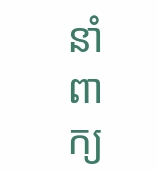នាំពាក្យ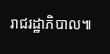រាជរដ្ឋាភិបាល៕